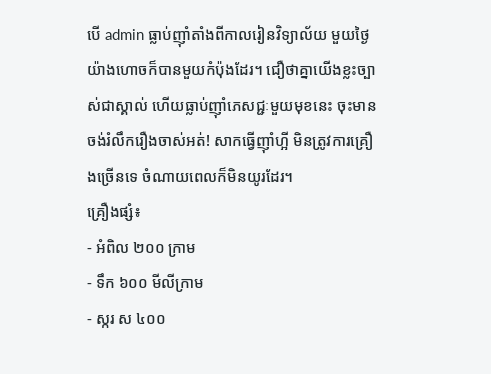បើ admin ធ្លាប់ញ៉ាំតាំងពីកាលរៀនវិទ្យាល័យ មួយថ្ងៃយ៉ាងហោចក៏បានមួយកំប៉ុងដែរ។ ជឿថាគ្នាយើងខ្លះច្បាស់ជាស្គាល់ ហើយធ្លាប់ញ៉ាំភេសជ្ជៈមួយមុខនេះ ចុះមានចង់រំលឹករឿងចាស់អត់! សាកធ្វើញ៉ាំហ្អី មិនត្រូវការគ្រឿងច្រើនទេ ចំណាយពេលក៏មិនយូរដែរ។
គ្រឿងផ្សំ៖
- អំពិល ២០០ ក្រាម
- ទឹក ៦០០ មីលីក្រាម
- ស្ករ ស ៤០០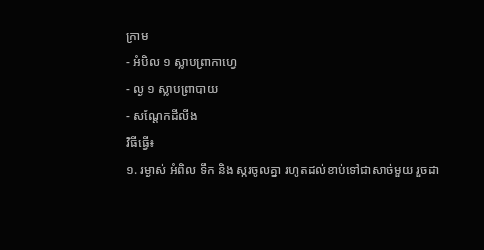ក្រាម
- អំបិល ១ ស្លាបព្រាកាហ្វេ
- ល្ង ១ ស្លាបព្រាបាយ
- សណ្តែកដីលីង
វិធីធ្វើ៖
១. រម្ងាស់ អំពិល ទឹក និង ស្ករចូលគ្នា រហូតដល់ខាប់ទៅជាសាច់មួយ រួចដា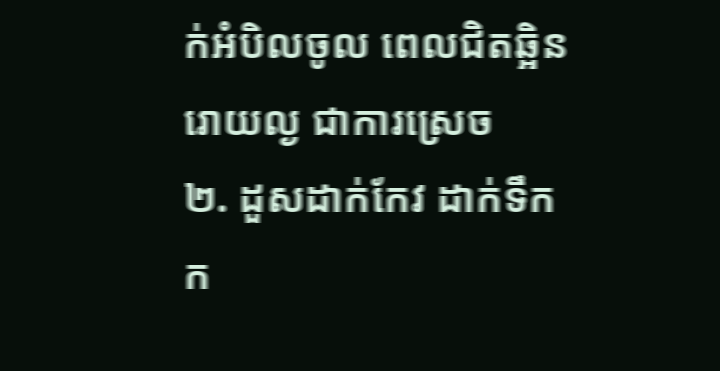ក់អំបិលចូល ពេលជិតឆ្អិន រោយល្ង ជាការស្រេច
២. ដួសដាក់កែវ ដាក់ទឹកក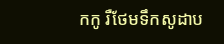កកូ រឺថែមទឹកសូដាប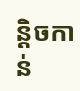ន្តិចកាន់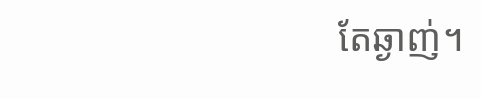តែឆ្ងាញ់។